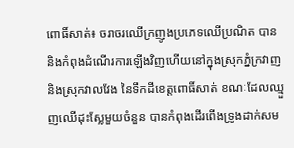ពោធិ៍សាត់៖ ចរាចរឈើក្រញូងប្រភេទឈើប្រណិត បាននិងកំពុងដំណើរការឡើងវិញហើយនៅក្នុងស្រុកភ្នំក្រវាញ និងស្រុកវាលវែង នៃទឹកដីខេត្តពោធិ៍សាត់ ខណៈដែលឈ្មួញឈើដុះស្លែមួយចំនួន បានកំពុងដើរពើងទ្រូងដាក់សម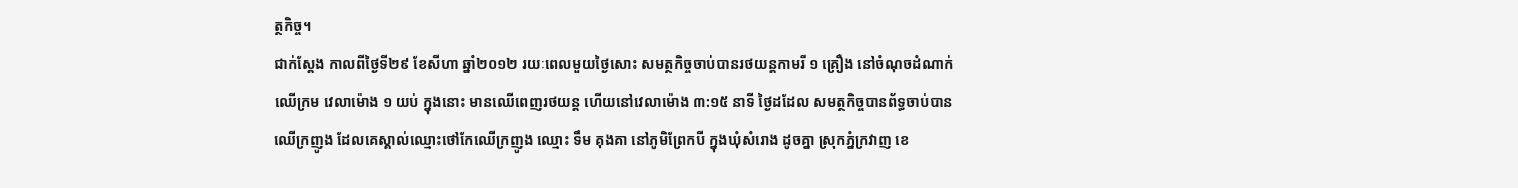ត្ថកិច្ច។
ជាក់ស្តែង កាលពីថ្ងៃទី២៩ ខែសីហា ឆ្នាំ២០១២ រយៈពេលមួយថ្ងៃសោះ សមត្ថកិច្ចចាប់បានរថយន្តកាមរី ១ គ្រឿង នៅចំណុចដំណាក់ឈើក្រម វេលាម៉ោង ១ យប់ ក្នុងនោះ មានឈើពេញរថយន្ត ហើយនៅវេលាម៉ោង ៣:១៥ នាទី ថ្ងៃដដែល សមត្ថកិច្ចបានព័ទ្ធចាប់បានឈើក្រញូង ដែលគេស្គាល់ឈ្មោះថៅកែឈើក្រញូង ឈ្មោះ ទឹម គុងគា នៅភូមិព្រែកបី ក្នុងឃុំសំរោង ដូចគ្នា ស្រុកភ្នំក្រវាញ ខេ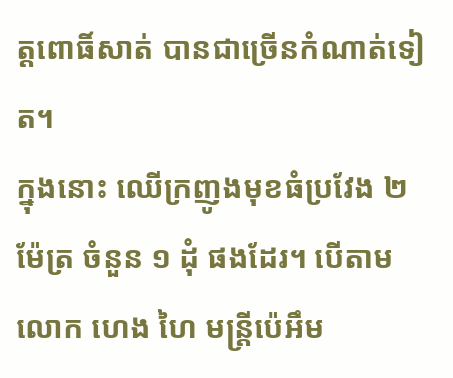ត្តពោធិ៍សាត់ បានជាច្រើនកំណាត់ទៀត។
ក្នុងនោះ ឈើក្រញូងមុខធំប្រវែង ២ ម៉ែត្រ ចំនួន ១ ដុំ ផងដែរ។ បើតាម លោក ហេង ហៃ មន្ត្រីប៉េអឹម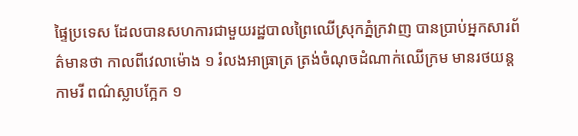ផ្ទៃប្រទេស ដែលបានសហការជាមួយរដ្ឋបាលព្រៃឈើស្រុកភ្នំក្រវាញ បានប្រាប់អ្នកសារព័ត៌មានថា កាលពីវេលាម៉ោង ១ រំលងអាធ្រាត្រ ត្រង់ចំណុចដំណាក់ឈើក្រម មានរថយន្តកាមរី ពណ៌ស្លាបក្អែក ១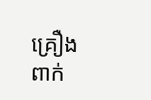គ្រឿង ពាក់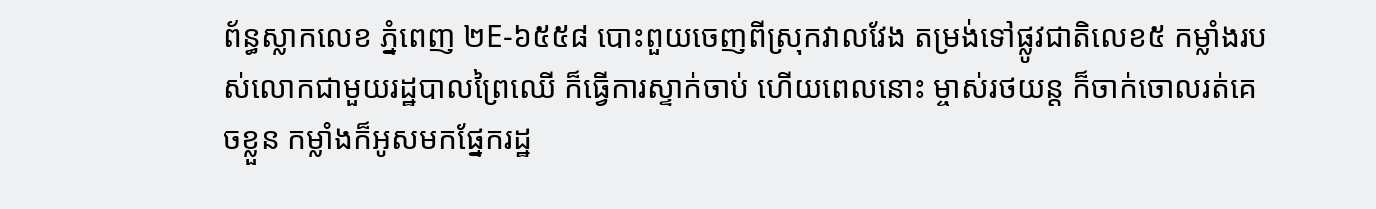ព័ន្ធស្លាកលេខ ភ្នំពេញ ២E-៦៥៥៨ បោះពួយចេញពីស្រុកវាលវែង តម្រង់ទៅផ្លូវជាតិលេខ៥ កម្លាំងរបស់លោកជាមួយរដ្ឋបាលព្រៃឈើ ក៏ធ្វើការស្ទាក់ចាប់ ហើយពេលនោះ ម្ចាស់រថយន្ត ក៏ចាក់ចោលរត់គេចខ្លួន កម្លាំងក៏អូសមកផ្នែករដ្ឋ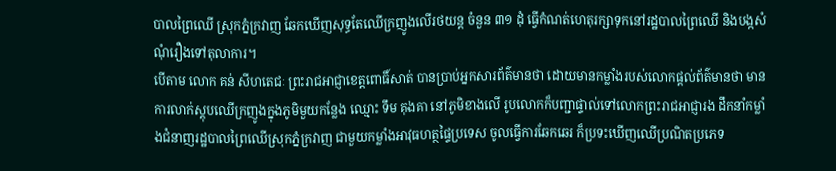បាលព្រៃឈើ ស្រុកភ្នំក្រវាញ ឆែកឃើញសុទ្ធតែឈើក្រញូងលើរថយន្ត ចំនួន ៣១ ដុំ ធ្វើកំណត់ហេតុរក្សាទុកនៅរដ្ឋបាលព្រៃឈើ និងបង្កសំណុំរឿងទៅតុលាការ។
បើតាម លោក គន់ សីហតេជៈ ព្រះរាជអាជ្ញាខេត្តពោធិ៍សាត់ បានប្រាប់អ្នកសារព័ត៌មានថា ដោយមានកម្លាំងរបស់លោកផ្តល់ព័ត៌មានថា មានការលាក់ស្តុបឈើក្រញូងក្នុងភូមិមួយកន្លែង ឈ្មោះ ទឹម គុងគា នៅភូមិខាងលើ រូបលោកក៏បញ្ជាផ្ទាល់ទៅលោកព្រះរាជអាជ្ញារង ដឹកនាំកម្លាំងជំនាញរដ្ឋបាលព្រៃឈើស្រុកភ្នំក្រវាញ ជាមួយកម្លាំងអាវុធហត្ថផ្ទៃប្រទេស ចូលធ្វើការឆែកឆេរ ក៏ប្រទះឃើញឈើប្រណិតប្រភេទ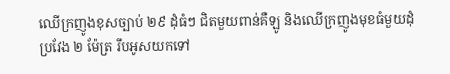ឈើក្រញូងខុសច្បាប់ ២៩ ដុំធំៗ ជិតមួយពាន់គឺឡូ និងឈើក្រញូងមុខធំមួយដុំ ប្រវែង ២ ម៉ែត្រ រឹបអូសយកទៅ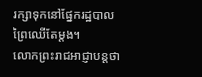រក្សាទុកនៅផ្នែករដ្ឋបាលព្រៃឈើតែម្តង។
លោកព្រះរាជអាជ្ញាបន្តថា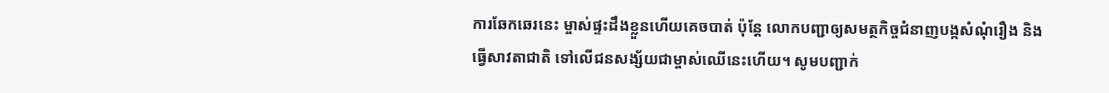ការឆែកឆេរនេះ ម្ចាស់ផ្ទះដឹងខ្លួនហើយគេចបាត់ ប៉ុន្តែ លោកបញ្ជាឲ្យសមត្ថកិច្ចជំនាញបង្កសំណុំរឿង និងធ្វើសាវតាជាតិ ទៅលើជនសង្ស័យជាម្ចាស់ឈើនេះហើយ។ សូមបញ្ជាក់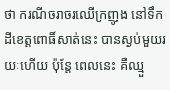ថា ករណីចរាចរឈើក្រញូង នៅទឹកដីខេត្តពោធិ៍សាត់នេះ បានស្ងប់មួយរយៈហើយ ប៉ុន្តែ ពេលនេះ គឺឈ្មួ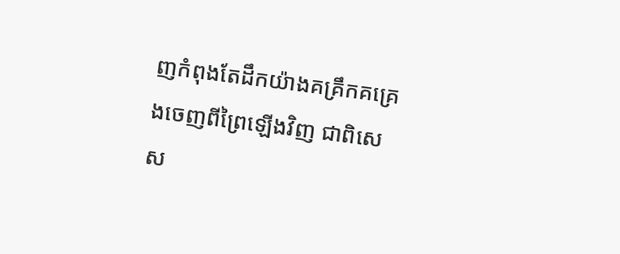ញកំពុងតែដឹកយ៉ាងគគ្រឹកគគ្រេងចេញពីព្រៃឡើងវិញ ជាពិសេស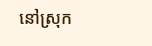នៅស្រុក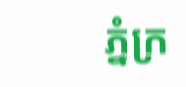ភ្នំក្រ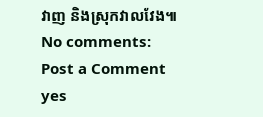វាញ និងស្រុកវាលវែង៕
No comments:
Post a Comment
yes